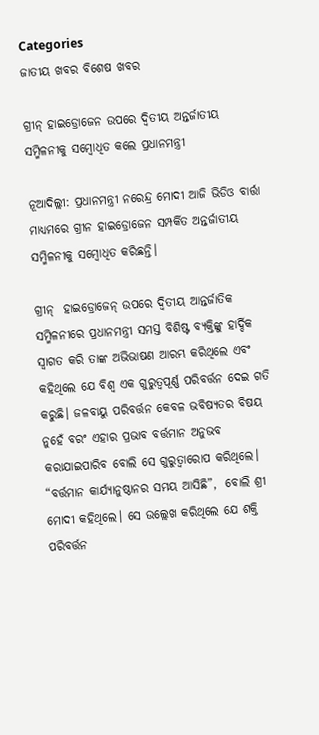Categories
ଜାତୀୟ ଖବର ବିଶେଷ ଖବର

ଗ୍ରୀନ୍ ହାଇଡ୍ରୋଜେନ ଉପରେ ଦ୍ୱିତୀୟ ଅନ୍ତର୍ଜାତୀୟ ସମ୍ମିଳନୀକୁ ସମ୍ବୋଧିତ କଲେ ପ୍ରଧାନମନ୍ତ୍ରୀ

ନୂଆଦିଲ୍ଲୀ: ପ୍ରଧାନମନ୍ତ୍ରୀ ନରେନ୍ଦ୍ର ମୋଦୀ ଆଜି ଭିଡିଓ ବାର୍ତ୍ତା ମାଧ୍ୟମରେ ଗ୍ରୀନ ହାଇଡ୍ରୋଜେନ ସମ୍ପର୍କିତ ଅନ୍ତର୍ଜାତୀୟ ସମ୍ମିଳନୀକୁ ସମ୍ବୋଧିତ କରିଛନ୍ତି।

ଗ୍ରୀନ୍  ହାଇଡ୍ରୋଜେନ୍ ଉପରେ ଦ୍ୱିତୀୟ ଆନ୍ତର୍ଜାତିକ ସମ୍ମିଳନୀରେ ପ୍ରଧାନମନ୍ତ୍ରୀ ସମସ୍ତ ବିଶିଷ୍ଟ ବ୍ୟକ୍ତିଙ୍କୁ ହାର୍ଦ୍ଦିକ ସ୍ୱାଗତ କରି ତାଙ୍କ ଅଭିଭାଷଣ ଆରମ୍ଭ କରିଥିଲେ ଏବଂ କହିଥିଲେ ଯେ ବିଶ୍ୱ ଏକ ଗୁରୁତ୍ୱପୂର୍ଣ୍ଣ ପରିବର୍ତ୍ତନ ଦେଇ ଗତି କରୁଛି। ଜଳବାୟୁ ପରିବର୍ତ୍ତନ କେବଳ ଭବିଷ୍ୟତର ବିଷୟ ନୁହେଁ ବରଂ ଏହାର ପ୍ରଭାବ ବର୍ତ୍ତମାନ ଅନୁଭବ କରାଯାଇପାରିବ ବୋଲି ସେ ଗୁରୁତ୍ୱାରୋପ କରିଥିଲେ। “ବର୍ତ୍ତମାନ କାର୍ଯ୍ୟାନୁଷ୍ଠାନର ସମୟ ଆସିଛି”,  ବୋଲି ଶ୍ରୀ ମୋଦୀ କହିଥିଲେ। ସେ ଉଲ୍ଲେଖ କରିଥିଲେ ଯେ ଶକ୍ତି ପରିବର୍ତ୍ତନ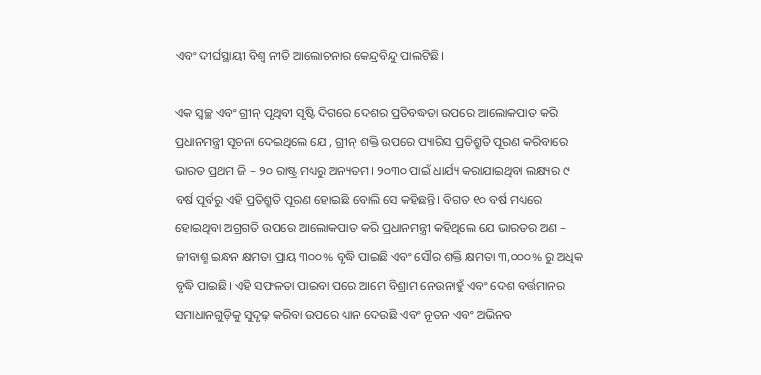ଏବଂ ଦୀର୍ଘସ୍ଥାୟୀ ବିଶ୍ୱ ନୀତି ଆଲୋଚନାର କେନ୍ଦ୍ରବିନ୍ଦୁ ପାଲଟିଛି।

ଏକ ସ୍ୱଚ୍ଛ ଏବଂ ଗ୍ରୀନ୍ ପୃଥିବୀ ସୃଷ୍ଟି ଦିଗରେ ଦେଶର ପ୍ରତିବଦ୍ଧତା ଉପରେ ଆଲୋକପାତ କରି ପ୍ରଧାନମନ୍ତ୍ରୀ ସୂଚନା ଦେଇଥିଲେ ଯେ , ଗ୍ରୀନ୍ ଶକ୍ତି ଉପରେ ପ୍ୟାରିସ ପ୍ରତିଶ୍ରୁତି ପୂରଣ କରିବାରେ ଭାରତ ପ୍ରଥମ ଜି – ୨୦ ରାଷ୍ଟ୍ର ମଧ୍ୟରୁ ଅନ୍ୟତମ। ୨୦୩୦ ପାଇଁ ଧାର୍ଯ୍ୟ କରାଯାଇଥିବା ଲକ୍ଷ୍ୟର ୯ ବର୍ଷ ପୂର୍ବରୁ ଏହି ପ୍ରତିଶ୍ରୁତି ପୂରଣ ହୋଇଛି ବୋଲି ସେ କହିଛନ୍ତି। ବିଗତ ୧୦ ବର୍ଷ ମଧ୍ୟରେ ହୋଇଥିବା ଅଗ୍ରଗତି ଉପରେ ଆଲୋକପାତ କରି ପ୍ରଧାନମନ୍ତ୍ରୀ କହିଥିଲେ ଯେ ଭାରତର ଅଣ – ଜୀବାଶ୍ମ ଇନ୍ଧନ କ୍ଷମତା ପ୍ରାୟ ୩୦୦% ବୃଦ୍ଧି ପାଇଛି ଏବଂ ସୌର ଶକ୍ତି କ୍ଷମତା ୩,୦୦୦% ରୁ ଅଧିକ ବୃଦ୍ଧି ପାଇଛି। ଏହି ସଫଳତା ପାଇବା ପରେ ଆମେ ବିଶ୍ରାମ ନେଉନାହୁଁ ଏବଂ ଦେଶ ବର୍ତ୍ତମାନର ସମାଧାନଗୁଡ଼ିକୁ ସୁଦୃଢ଼ କରିବା ଉପରେ ଧ୍ୟାନ ଦେଉଛି ଏବଂ ନୂତନ ଏବଂ ଅଭିନବ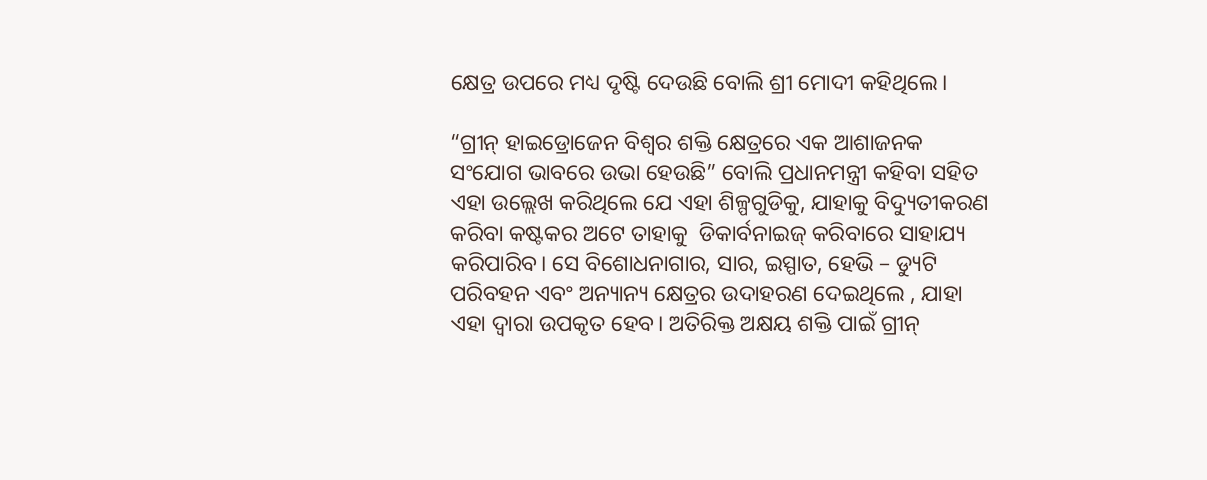କ୍ଷେତ୍ର ଉପରେ ମଧ୍ୟ ଦୃଷ୍ଟି ଦେଉଛି ବୋଲି ଶ୍ରୀ ମୋଦୀ କହିଥିଲେ।

“ଗ୍ରୀନ୍ ହାଇଡ୍ରୋଜେନ ବିଶ୍ୱର ଶକ୍ତି କ୍ଷେତ୍ରରେ ଏକ ଆଶାଜନକ ସଂଯୋଗ ଭାବରେ ଉଭା ହେଉଛି” ବୋଲି ପ୍ରଧାନମନ୍ତ୍ରୀ କହିବା ସହିତ ଏହା ଉଲ୍ଲେଖ କରିଥିଲେ ଯେ ଏହା ଶିଳ୍ପଗୁଡିକୁ, ଯାହାକୁ ବିଦ୍ୟୁତୀକରଣ କରିବା କଷ୍ଟକର ଅଟେ ତାହାକୁ  ଡିକାର୍ବନାଇଜ୍ କରିବାରେ ସାହାଯ୍ୟ କରିପାରିବ। ସେ ବିଶୋଧନାଗାର, ସାର, ଇସ୍ପାତ, ହେଭି – ଡ୍ୟୁଟି ପରିବହନ ଏବଂ ଅନ୍ୟାନ୍ୟ କ୍ଷେତ୍ରର ଉଦାହରଣ ଦେଇଥିଲେ , ଯାହା ଏହା ଦ୍ୱାରା ଉପକୃତ ହେବ। ଅତିରିକ୍ତ ଅକ୍ଷୟ ଶକ୍ତି ପାଇଁ ଗ୍ରୀନ୍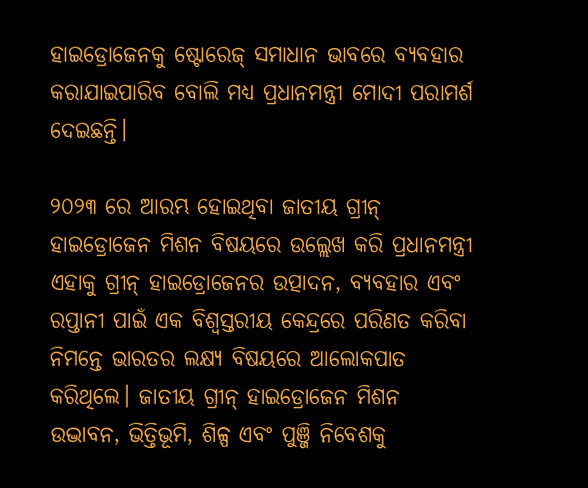ହାଇଡ୍ରୋଜେନକୁ ଷ୍ଟୋରେଜ୍ ସମାଧାନ ଭାବରେ ବ୍ୟବହାର କରାଯାଇପାରିବ ବୋଲି ମଧ୍ୟ ପ୍ରଧାନମନ୍ତ୍ରୀ ମୋଦୀ ପରାମର୍ଶ ଦେଇଛନ୍ତି।

୨୦୨୩ ରେ ଆରମ୍ଭ ହୋଇଥିବା ଜାତୀୟ ଗ୍ରୀନ୍ ହାଇଡ୍ରୋଜେନ ମିଶନ ବିଷୟରେ ଉଲ୍ଲେଖ କରି ପ୍ରଧାନମନ୍ତ୍ରୀ ଏହାକୁ ଗ୍ରୀନ୍ ହାଇଡ୍ରୋଜେନର ଉତ୍ପାଦନ, ବ୍ୟବହାର ଏବଂ ରପ୍ତାନୀ ପାଇଁ ଏକ ବିଶ୍ୱସ୍ତରୀୟ କେନ୍ଦ୍ରରେ ପରିଣତ କରିବା ନିମନ୍ତେ ଭାରତର ଲକ୍ଷ୍ୟ ବିଷୟରେ ଆଲୋକପାତ କରିଥିଲେ। ଜାତୀୟ ଗ୍ରୀନ୍ ହାଇଡ୍ରୋଜେନ ମିଶନ ଉଦ୍ଭାବନ, ଭିତ୍ତିଭୂମି, ଶିଳ୍ପ ଏବଂ ପୁଞ୍ଜି ନିବେଶକୁ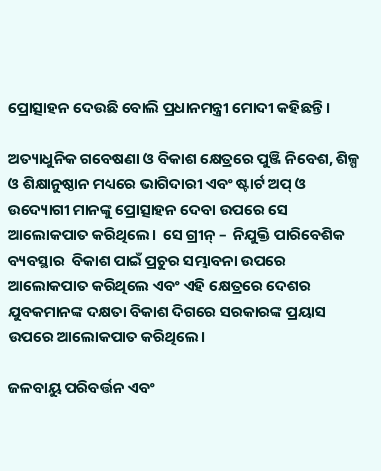ପ୍ରୋତ୍ସାହନ ଦେଉଛି ବୋଲି ପ୍ରଧାନମନ୍ତ୍ରୀ ମୋଦୀ କହିଛନ୍ତି।

ଅତ୍ୟାଧୁନିକ ଗବେଷଣା ଓ ବିକାଶ କ୍ଷେତ୍ରରେ ପୁଞ୍ଜି ନିବେଶ, ଶିଳ୍ପ ଓ ଶିକ୍ଷାନୁଷ୍ଠାନ ମଧ୍ୟରେ ଭାଗିଦାରୀ ଏବଂ ଷ୍ଟାର୍ଟ ଅପ୍ ଓ ଉଦ୍ୟୋଗୀ ମାନଙ୍କୁ ପ୍ରୋତ୍ସାହନ ଦେବା ଉପରେ ସେ ଆଲୋକପାତ କରିଥିଲେ।  ସେ ଗ୍ରୀନ୍ –  ନିଯୁକ୍ତି ପାରିବେଶିକ ବ୍ୟବସ୍ଥାର  ବିକାଶ ପାଇଁ ପ୍ରଚୁର ସମ୍ଭାବନା ଉପରେ ଆଲୋକପାତ କରିଥିଲେ ଏବଂ ଏହି କ୍ଷେତ୍ରରେ ଦେଶର ଯୁବକମାନଙ୍କ ଦକ୍ଷତା ବିକାଶ ଦିଗରେ ସରକାରଙ୍କ ପ୍ରୟାସ ଉପରେ ଆଲୋକପାତ କରିଥିଲେ।

ଜଳବାୟୁ ପରିବର୍ତ୍ତନ ଏବଂ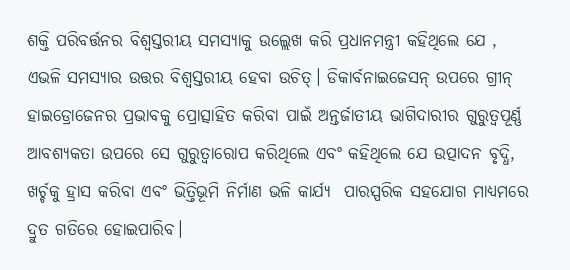ଶକ୍ତି ପରିବର୍ତ୍ତନର ବିଶ୍ୱସ୍ତରୀୟ ସମସ୍ୟାକୁ ଉଲ୍ଲେଖ କରି ପ୍ରଧାନମନ୍ତ୍ରୀ କହିଥିଲେ ଯେ , ଏଭଳି ସମସ୍ୟାର ଉତ୍ତର ବିଶ୍ୱସ୍ତରୀୟ ହେବା ଉଚିତ୍। ଡିକାର୍ବନାଇଜେସନ୍ ଉପରେ ଗ୍ରୀନ୍ ହାଇଡ୍ରୋଜେନର ପ୍ରଭାବକୁ ପ୍ରୋତ୍ସାହିତ କରିବା ପାଇଁ ଅନ୍ତର୍ଜାତୀୟ ଭାଗିଦାରୀର ଗୁରୁତ୍ୱପୂର୍ଣ୍ଣ ଆବଶ୍ୟକତା ଉପରେ ସେ ଗୁରୁତ୍ୱାରୋପ କରିଥିଲେ ଏବଂ କହିଥିଲେ ଯେ ଉତ୍ପାଦନ ବୃଦ୍ଧି, ଖର୍ଚ୍ଚକୁ ହ୍ରାସ କରିବା ଏବଂ ଭିତ୍ତିଭୂମି ନିର୍ମାଣ ଭଳି କାର୍ଯ୍ୟ  ପାରସ୍ପରିକ ସହଯୋଗ ମାଧ୍ୟମରେ  ଦ୍ରୁତ ଗତିରେ ହୋଇପାରିବ।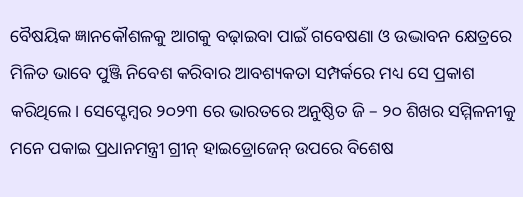ବୈଷୟିକ ଜ୍ଞାନକୌଶଳକୁ ଆଗକୁ ବଢ଼ାଇବା ପାଇଁ ଗବେଷଣା ଓ ଉଦ୍ଭାବନ କ୍ଷେତ୍ରରେ ମିଳିତ ଭାବେ ପୁଞ୍ଜି ନିବେଶ କରିବାର ଆବଶ୍ୟକତା ସମ୍ପର୍କରେ ମଧ୍ୟ ସେ ପ୍ରକାଶ କରିଥିଲେ। ସେପ୍ଟେମ୍ବର ୨୦୨୩ ରେ ଭାରତରେ ଅନୁଷ୍ଠିତ ଜି – ୨୦ ଶିଖର ସମ୍ମିଳନୀକୁ ମନେ ପକାଇ ପ୍ରଧାନମନ୍ତ୍ରୀ ଗ୍ରୀନ୍ ହାଇଡ୍ରୋଜେନ୍ ଉପରେ ବିଶେଷ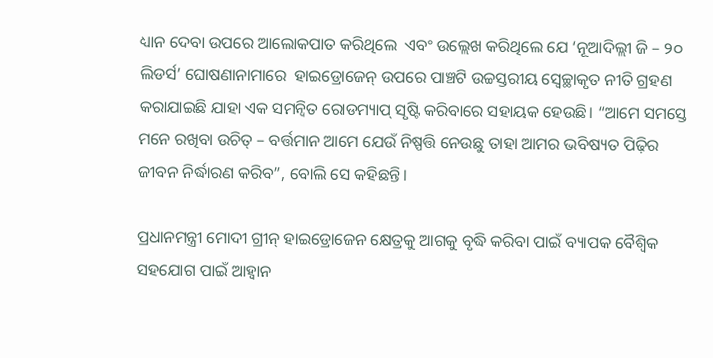ଧ୍ୟାନ ଦେବା ଉପରେ ଆଲୋକପାତ କରିଥିଲେ  ଏବଂ ଉଲ୍ଲେଖ କରିଥିଲେ ଯେ ‘ନୂଆଦିଲ୍ଲୀ ଜି – ୨୦ ଲିଡର୍ସ’ ଘୋଷଣାନାମାରେ  ହାଇଡ୍ରୋଜେନ୍ ଉପରେ ପାଞ୍ଚଟି ଉଚ୍ଚସ୍ତରୀୟ ସ୍ୱେଚ୍ଛାକୃତ ନୀତି ଗ୍ରହଣ କରାଯାଇଛି ଯାହା ଏକ ସମନ୍ୱିତ ରୋଡମ୍ୟାପ୍ ସୃଷ୍ଟି କରିବାରେ ସହାୟକ ହେଉଛି। “ଆମେ ସମସ୍ତେ ମନେ ରଖିବା ଉଚିତ୍ – ବର୍ତ୍ତମାନ ଆମେ ଯେଉଁ ନିଷ୍ପତ୍ତି ନେଉଛୁ ତାହା ଆମର ଭବିଷ୍ୟତ ପିଢ଼ିର ଜୀବନ ନିର୍ଦ୍ଧାରଣ କରିବ”, ବୋଲି ସେ କହିଛନ୍ତି।

ପ୍ରଧାନମନ୍ତ୍ରୀ ମୋଦୀ ଗ୍ରୀନ୍ ହାଇଡ୍ରୋଜେନ କ୍ଷେତ୍ରକୁ ଆଗକୁ ବୃଦ୍ଧି କରିବା ପାଇଁ ବ୍ୟାପକ ବୈଶ୍ୱିକ ସହଯୋଗ ପାଇଁ ଆହ୍ୱାନ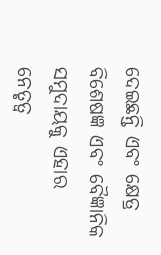ଦେଇଛନ୍ତି ଏବଂ କ୍ଷେତ୍ର ବିଶେଷଜ୍ଞ ଏବଂ ବୈଜ୍ଞାନିକ ସମୁଦାୟକୁ ଏହାର  ନେତୃତ୍ୱ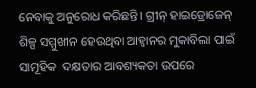ନେବାକୁ ଅନୁରୋଧ କରିଛନ୍ତି। ଗ୍ରୀନ୍ ହାଇଡ୍ରୋଜେନ୍ ଶିଳ୍ପ ସମ୍ମୁଖୀନ ହେଉଥିବା ଆହ୍ୱାନର ମୁକାବିଲା ପାଇଁ ସାମୂହିକ  ଦକ୍ଷତାର ଆବଶ୍ୟକତା ଉପରେ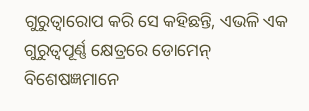ଗୁରୁତ୍ୱାରୋପ କରି ସେ କହିଛନ୍ତି, ଏଭଳି ଏକ ଗୁରୁତ୍ୱପୂର୍ଣ୍ଣ କ୍ଷେତ୍ରରେ ଡୋମେନ୍ ବିଶେଷଜ୍ଞମାନେ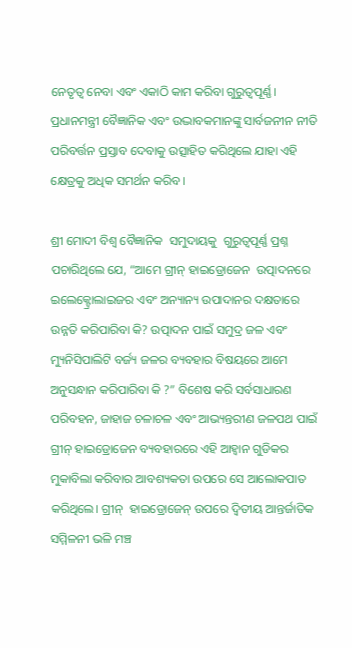ନେତୃତ୍ୱ ନେବା ଏବଂ ଏକାଠି କାମ କରିବା ଗୁରୁତ୍ୱପୂର୍ଣ୍ଣ। ପ୍ରଧାନମନ୍ତ୍ରୀ ବୈଜ୍ଞାନିକ ଏବଂ ଉଦ୍ଭାବକମାନଙ୍କୁ ସାର୍ବଜନୀନ ନୀତି ପରିବର୍ତ୍ତନ ପ୍ରସ୍ତାବ ଦେବାକୁ ଉତ୍ସାହିତ କରିଥିଲେ ଯାହା ଏହି କ୍ଷେତ୍ରକୁ ଅଧିକ ସମର୍ଥନ କରିବ।

ଶ୍ରୀ ମୋଦୀ ବିଶ୍ୱ ବୈଜ୍ଞାନିକ  ସମୁଦାୟକୁ  ଗୁରୁତ୍ୱପୂର୍ଣ୍ଣ ପ୍ରଶ୍ନ ପଚାରିଥିଲେ ଯେ, “ଆମେ ଗ୍ରୀନ୍ ହାଇଡ୍ରୋଜେନ  ଉତ୍ପାଦନରେ  ଇଲେକ୍ଟ୍ରୋଲାଇଜର ଏବଂ ଅନ୍ୟାନ୍ୟ ଉପାଦାନର ଦକ୍ଷତାରେ ଉନ୍ନତି କରିପାରିବା କି? ଉତ୍ପାଦନ ପାଇଁ ସମୁଦ୍ର ଜଳ ଏବଂ ମ୍ୟୁନିସିପାଲିଟି ବର୍ଜ୍ୟ ଜଳର ବ୍ୟବହାର ବିଷୟରେ ଆମେ ଅନୁସନ୍ଧାନ କରିପାରିବା କି ?” ବିଶେଷ କରି ସର୍ବସାଧାରଣ ପରିବହନ, ଜାହାଜ ଚଳାଚଳ ଏବଂ ଆଭ୍ୟନ୍ତରୀଣ ଜଳପଥ ପାଇଁ ଗ୍ରୀନ୍ ହାଇଡ୍ରୋଜେନ ବ୍ୟବହାରରେ ଏହି ଆହ୍ୱାନ ଗୁଡିକର ମୁକାବିଲା କରିବାର ଆବଶ୍ୟକତା ଉପରେ ସେ ଆଲୋକପାତ କରିଥିଲେ। ଗ୍ରୀନ୍  ହାଇଡ୍ରୋଜେନ୍ ଉପରେ ଦ୍ୱିତୀୟ ଆନ୍ତର୍ଜାତିକ ସମ୍ମିଳନୀ ଭଳି ମଞ୍ଚ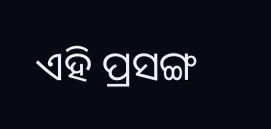ଏହି ପ୍ରସଙ୍ଗ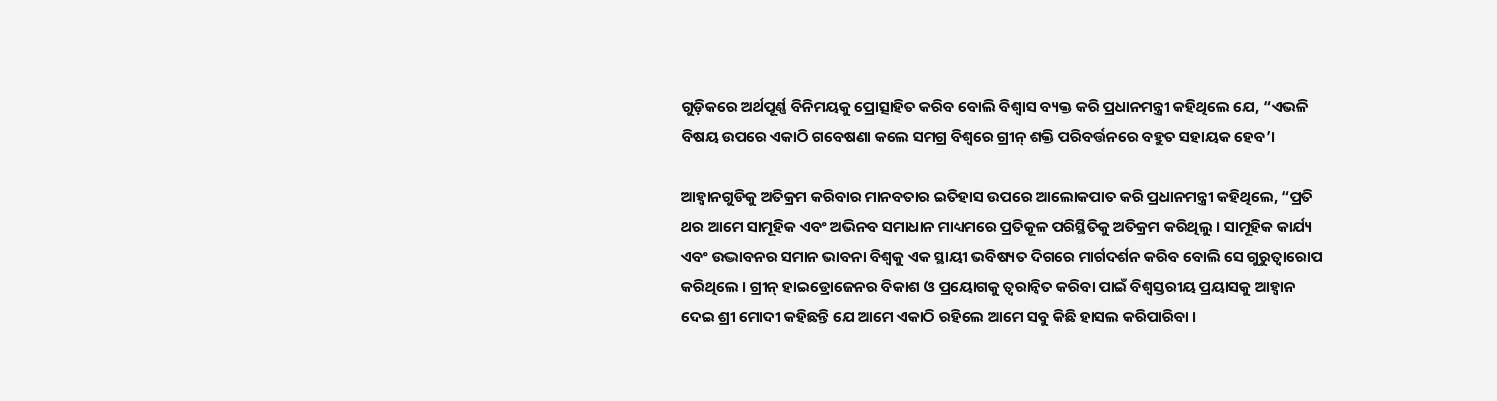ଗୁଡ଼ିକରେ ଅର୍ଥପୂର୍ଣ୍ଣ ବିନିମୟକୁ ପ୍ରୋତ୍ସାହିତ କରିବ ବୋଲି ବିଶ୍ୱାସ ବ୍ୟକ୍ତ କରି ପ୍ରଧାନମନ୍ତ୍ରୀ କହିଥିଲେ ଯେ, “ଏଭଳି ବିଷୟ ଉପରେ ଏକାଠି ଗବେଷଣା କଲେ ସମଗ୍ର ବିଶ୍ୱରେ ଗ୍ରୀନ୍ ଶକ୍ତି ପରିବର୍ତ୍ତନରେ ବହୁତ ସହାୟକ ହେବ’।

ଆହ୍ୱାନଗୁଡିକୁ ଅତିକ୍ରମ କରିବାର ମାନବତାର ଇତିହାସ ଉପରେ ଆଲୋକପାତ କରି ପ୍ରଧାନମନ୍ତ୍ରୀ କହିଥିଲେ, “ପ୍ରତି ଥର ଆମେ ସାମୂହିକ ଏବଂ ଅଭିନବ ସମାଧାନ ମାଧ୍ୟମରେ ପ୍ରତିକୂଳ ପରିସ୍ଥିତିକୁ ଅତିକ୍ରମ କରିଥିଲୁ । ସାମୂହିକ କାର୍ଯ୍ୟ ଏବଂ ଉଦ୍ଭାବନର ସମାନ ଭାବନା ବିଶ୍ୱକୁ ଏକ ସ୍ଥାୟୀ ଭବିଷ୍ୟତ ଦିଗରେ ମାର୍ଗଦର୍ଶନ କରିବ ବୋଲି ସେ ଗୁରୁତ୍ୱାରୋପ କରିଥିଲେ । ଗ୍ରୀନ୍ ହାଇଡ୍ରୋଜେନର ବିକାଶ ଓ ପ୍ରୟୋଗକୁ ତ୍ୱରାନ୍ୱିତ କରିବା ପାଇଁ ବିଶ୍ୱସ୍ତରୀୟ ପ୍ରୟାସକୁ ଆହ୍ୱାନ ଦେଇ ଶ୍ରୀ ମୋଦୀ କହିଛନ୍ତି ଯେ ଆମେ ଏକାଠି ରହିଲେ ଆମେ ସବୁ କିଛି ହାସଲ କରିପାରିବା ।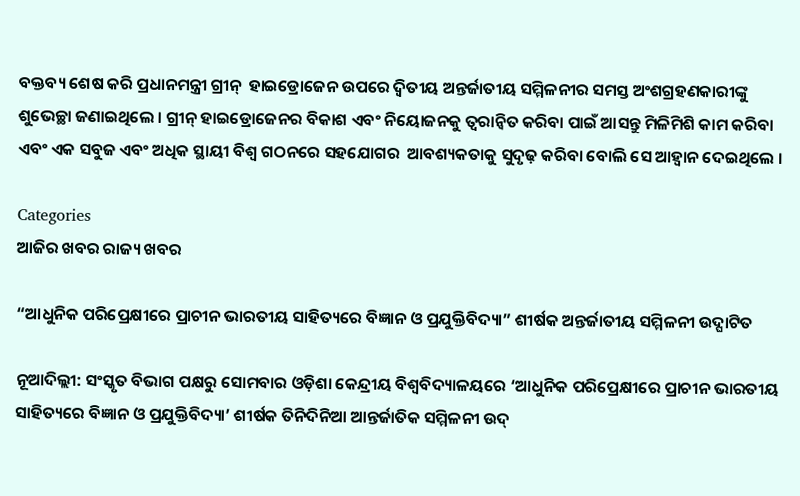ବକ୍ତବ୍ୟ ଶେଷ କରି ପ୍ରଧାନମନ୍ତ୍ରୀ ଗ୍ରୀନ୍  ହାଇଡ୍ରୋଜେନ ଉପରେ ଦ୍ୱିତୀୟ ଅନ୍ତର୍ଜାତୀୟ ସମ୍ମିଳନୀର ସମସ୍ତ ଅଂଶଗ୍ରହଣକାରୀଙ୍କୁ ଶୁଭେଚ୍ଛା ଜଣାଇଥିଲେ । ଗ୍ରୀନ୍ ହାଇଡ୍ରୋଜେନର ବିକାଶ ଏବଂ ନିୟୋଜନକୁ ତ୍ୱରାନ୍ୱିତ କରିବା ପାଇଁ ଆସନ୍ତୁ ମିଳିମିଶି କାମ କରିବା ଏବଂ ଏକ ସବୁଜ ଏବଂ ଅଧିକ ସ୍ଥାୟୀ ବିଶ୍ୱ ଗଠନରେ ସହଯୋଗର  ଆବଶ୍ୟକତାକୁ ସୁଦୃଢ଼ କରିବା ବୋଲି ସେ ଆହ୍ୱାନ ଦେଇଥିଲେ ।

Categories
ଆଜିର ଖବର ରାଜ୍ୟ ଖବର

“ଆଧୁନିକ ପରିପ୍ରେକ୍ଷୀରେ ପ୍ରାଚୀନ ଭାରତୀୟ ସାହିତ୍ୟରେ ବିଜ୍ଞାନ ଓ ପ୍ରଯୁକ୍ତିବିଦ୍ୟା” ଶୀର୍ଷକ ଅନ୍ତର୍ଜାତୀୟ ସମ୍ମିଳନୀ ଉଦ୍ଘାଟିତ

ନୂଆଦିଲ୍ଲୀ: ସଂସ୍କୃତ ବିଭାଗ ପକ୍ଷରୁ ସୋମବାର ଓଡ଼ିଶା କେନ୍ଦ୍ରୀୟ ବିଶ୍ବବିଦ୍ୟାଳୟରେ ‘ଆଧୁନିକ ପରିପ୍ରେକ୍ଷୀରେ ପ୍ରାଚୀନ ଭାରତୀୟ ସାହିତ୍ୟରେ ବିଜ୍ଞାନ ଓ ପ୍ରଯୁକ୍ତିବିଦ୍ୟା’ ଶୀର୍ଷକ ତିନିଦିନିଆ ଆନ୍ତର୍ଜାତିକ ସମ୍ମିଳନୀ ଉଦ୍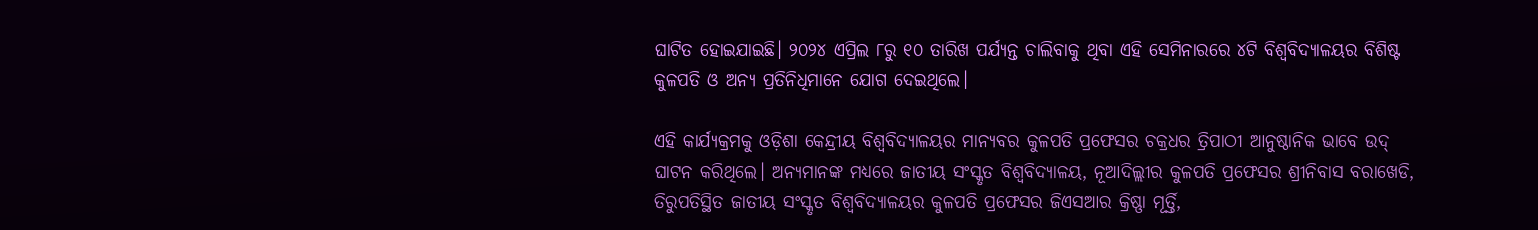ଘାଟିତ ହୋଇଯାଇଛି। ୨୦୨୪ ଏପ୍ରିଲ ୮ରୁ ୧୦ ତାରିଖ ପର୍ଯ୍ୟନ୍ତ ଚାଲିବାକୁ ଥିବା ଏହି ସେମିନାରରେ ୪ଟି ବିଶ୍ୱବିଦ୍ୟାଳୟର ବିଶିଷ୍ଟ କୁଳପତି ଓ ଅନ୍ୟ ପ୍ରତିନିଧିମାନେ ଯୋଗ ଦେଇଥିଲେ।

ଏହି କାର୍ଯ୍ୟକ୍ରମକୁ ଓଡ଼ିଶା କେନ୍ଦ୍ରୀୟ ବିଶ୍ୱବିଦ୍ୟାଳୟର ମାନ୍ୟବର କୁଳପତି ପ୍ରଫେସର ଚକ୍ରଧର ତ୍ରିପାଠୀ ଆନୁଷ୍ଠାନିକ ଭାବେ ଉଦ୍ ଘାଟନ କରିଥିଲେ। ଅନ୍ୟମାନଙ୍କ ମଧ୍ୟରେ ଜାତୀୟ ସଂସ୍କୃତ ବିଶ୍ୱବିଦ୍ୟାଳୟ, ନୂଆଦିଲ୍ଲୀର କୁଳପତି ପ୍ରଫେସର ଶ୍ରୀନିବାସ ବରାଖେଡି, ତିରୁପତିସ୍ଥିତ ଜାତୀୟ ସଂସ୍କୃତ ବିଶ୍ୱବିଦ୍ୟାଳୟର କୁଳପତି ପ୍ରଫେସର ଜିଏସଆର କ୍ରିଷ୍ଣା ମୂର୍ତ୍ତି,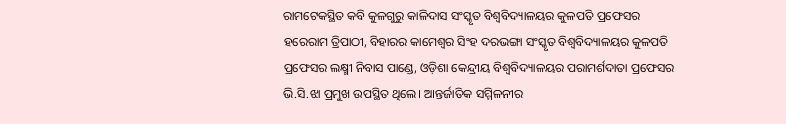ରାମଟେକସ୍ଥିତ କବି କୁଳଗୁରୁ କାଳିଦାସ ସଂସ୍କୃତ ବିଶ୍ୱବିଦ୍ୟାଳୟର କୁଳପତି ପ୍ରଫେସର ହରେରାମ ତ୍ରିପାଠୀ, ବିହାରର କାମେଶ୍ୱର ସିଂହ ଦରଭଙ୍ଗା ସଂସ୍କୃତ ବିଶ୍ୱବିଦ୍ୟାଳୟର କୁଳପତି ପ୍ରଫେସର ଲକ୍ଷ୍ମୀ ନିବାସ ପାଣ୍ଡେ, ଓଡ଼ିଶା କେନ୍ଦ୍ରୀୟ ବିଶ୍ୱବିଦ୍ୟାଳୟର ପରାମର୍ଶଦାତା ପ୍ରଫେସର ଭି.ସି.ଝା ପ୍ରମୁଖ ଉପସ୍ଥିତ ଥିଲେ। ଆନ୍ତର୍ଜାତିକ ସମ୍ମିଳନୀର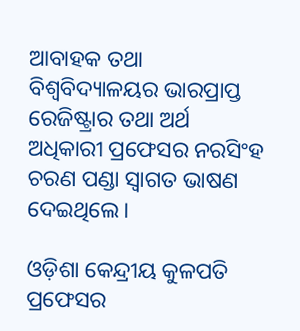ଆବାହକ ତଥା ବିଶ୍ୱବିଦ୍ୟାଳୟର ଭାରପ୍ରାପ୍ତ ରେଜିଷ୍ଟ୍ରାର ତଥା ଅର୍ଥ ଅଧିକାରୀ ପ୍ରଫେସର ନରସିଂହ ଚରଣ ପଣ୍ଡା ସ୍ୱାଗତ ଭାଷଣ ଦେଇଥିଲେ।

ଓଡ଼ିଶା କେନ୍ଦ୍ରୀୟ କୁଳପତି ପ୍ରଫେସର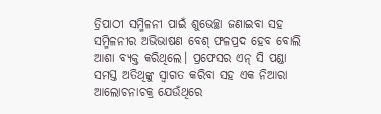ତ୍ରିପାଠୀ ସମ୍ମିଳନୀ ପାଇଁ ଶୁଭେଚ୍ଛା ଜଣାଇବା ସହ ସମ୍ମିଳନୀର ଅଭିଭାଷଣ ବେଶ୍ ଫଳପ୍ରଦ ହେବ ବୋଲି ଆଶା ବ୍ୟକ୍ତ କରିଥିଲେ। ପ୍ରଫେସର ଏନ୍ ସି ପଣ୍ଡା ସମସ୍ତ ଅତିଥିଙ୍କୁ ସ୍ୱାଗତ କରିବା ସହ ଏକ ନିଆରା ଆଲୋଚନାଚକ୍ର ଯେଉଁଥିରେ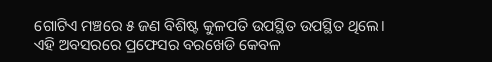ଗୋଟିଏ ମଞ୍ଚରେ ୫ ଜଣ ବିଶିଷ୍ଟ କୁଳପତି ଉପସ୍ଥିତ ଉପସ୍ଥିତ ଥିଲେ। ଏହି ଅବସରରେ ପ୍ରଫେସର ବରଖେଡି କେବଳ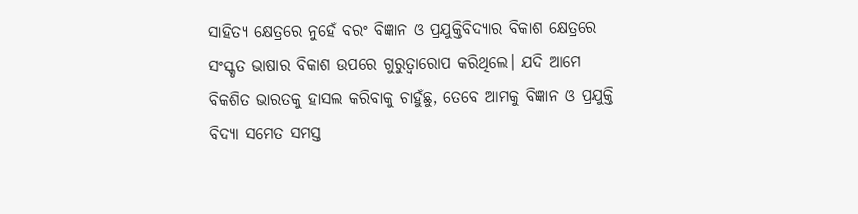ସାହିତ୍ୟ କ୍ଷେତ୍ରରେ ନୁହେଁ ବରଂ ବିଜ୍ଞାନ ଓ ପ୍ରଯୁକ୍ତିବିଦ୍ୟାର ବିକାଶ କ୍ଷେତ୍ରରେ ସଂସ୍କୃତ ଭାଷାର ବିକାଶ ଉପରେ ଗୁରୁତ୍ୱାରୋପ କରିଥିଲେ। ଯଦି ଆମେ ବିକଶିତ ଭାରତକୁ ହାସଲ କରିବାକୁ ଚାହୁଁଛୁ, ତେବେ ଆମକୁ ବିଜ୍ଞାନ ଓ ପ୍ରଯୁକ୍ତି ବିଦ୍ୟା ସମେତ ସମସ୍ତ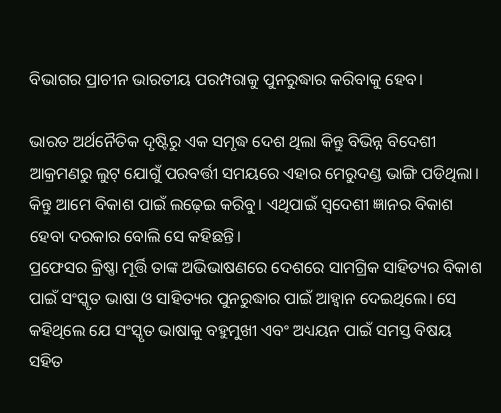ବିଭାଗର ପ୍ରାଚୀନ ଭାରତୀୟ ପରମ୍ପରାକୁ ପୁନରୁଦ୍ଧାର କରିବାକୁ ହେବ।

ଭାରତ ଅର୍ଥନୈତିକ ଦୃଷ୍ଟିରୁ ଏକ ସମୃଦ୍ଧ ଦେଶ ଥିଲା କିନ୍ତୁ ବିଭିନ୍ନ ବିଦେଶୀ ଆକ୍ରମଣରୁ ଲୁଟ୍ ଯୋଗୁଁ ପରବର୍ତ୍ତୀ ସମୟରେ ଏହାର ମେରୁଦଣ୍ଡ ଭାଙ୍ଗି ପଡିଥିଲା। କିନ୍ତୁ ଆମେ ବିକାଶ ପାଇଁ ଲଢ଼େଇ କରିବୁ। ଏଥିପାଇଁ ସ୍ୱଦେଶୀ ଜ୍ଞାନର ବିକାଶ ହେବା ଦରକାର ବୋଲି ସେ କହିଛନ୍ତି।
ପ୍ରଫେସର କ୍ରିଷ୍ଣା ମୂର୍ତ୍ତି ତାଙ୍କ ଅଭିଭାଷଣରେ ଦେଶରେ ସାମଗ୍ରିକ ସାହିତ୍ୟର ବିକାଶ ପାଇଁ ସଂସ୍କୃତ ଭାଷା ଓ ସାହିତ୍ୟର ପୁନରୁଦ୍ଧାର ପାଇଁ ଆହ୍ୱାନ ଦେଇଥିଲେ। ସେ କହିଥିଲେ ଯେ ସଂସ୍କୃତ ଭାଷାକୁ ବହୁମୁଖୀ ଏବଂ ଅଧ୍ୟୟନ ପାଇଁ ସମସ୍ତ ବିଷୟ ସହିତ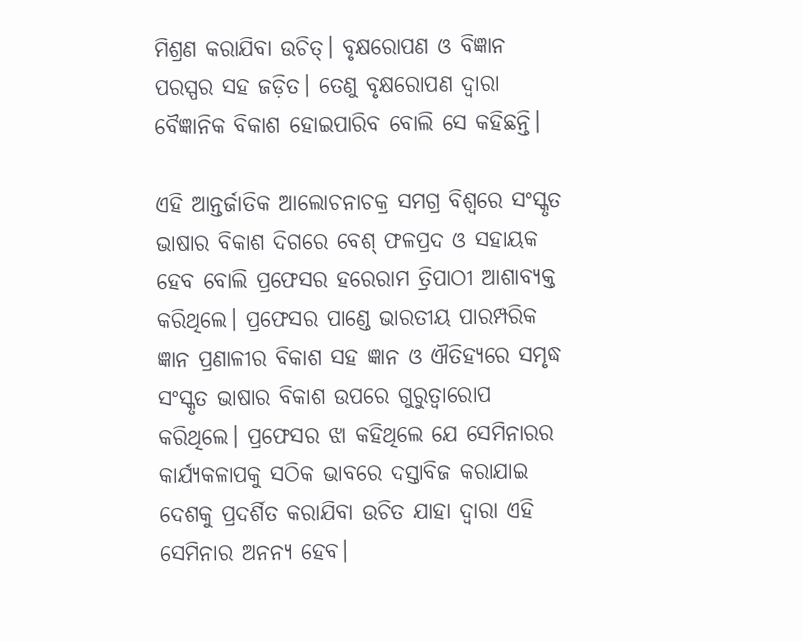ମିଶ୍ରଣ କରାଯିବା ଉଚିତ୍। ବୃକ୍ଷରୋପଣ ଓ ବିଜ୍ଞାନ ପରସ୍ପର ସହ ଜଡ଼ିତ। ତେଣୁ ବୃକ୍ଷରୋପଣ ଦ୍ୱାରା ବୈଜ୍ଞାନିକ ବିକାଶ ହୋଇପାରିବ ବୋଲି ସେ କହିଛନ୍ତି।

ଏହି ଆନ୍ତର୍ଜାତିକ ଆଲୋଚନାଚକ୍ର ସମଗ୍ର ବିଶ୍ୱରେ ସଂସ୍କୃତ ଭାଷାର ବିକାଶ ଦିଗରେ ବେଶ୍ ଫଳପ୍ରଦ ଓ ସହାୟକ ହେବ ବୋଲି ପ୍ରଫେସର ହରେରାମ ତ୍ରିପାଠୀ ଆଶାବ୍ୟକ୍ତ କରିଥିଲେ। ପ୍ରଫେସର ପାଣ୍ଡେ ଭାରତୀୟ ପାରମ୍ପରିକ ଜ୍ଞାନ ପ୍ରଣାଳୀର ବିକାଶ ସହ ଜ୍ଞାନ ଓ ଐତିହ୍ୟରେ ସମୃଦ୍ଧ ସଂସ୍କୃତ ଭାଷାର ବିକାଶ ଉପରେ ଗୁରୁତ୍ୱାରୋପ କରିଥିଲେ। ପ୍ରଫେସର ଝା କହିଥିଲେ ଯେ ସେମିନାରର କାର୍ଯ୍ୟକଳାପକୁ ସଠିକ ଭାବରେ ଦସ୍ତାବିଜ କରାଯାଇ ଦେଶକୁ ପ୍ରଦର୍ଶିତ କରାଯିବା ଉଚିତ ଯାହା ଦ୍ୱାରା ଏହି ସେମିନାର ଅନନ୍ୟ ହେବ।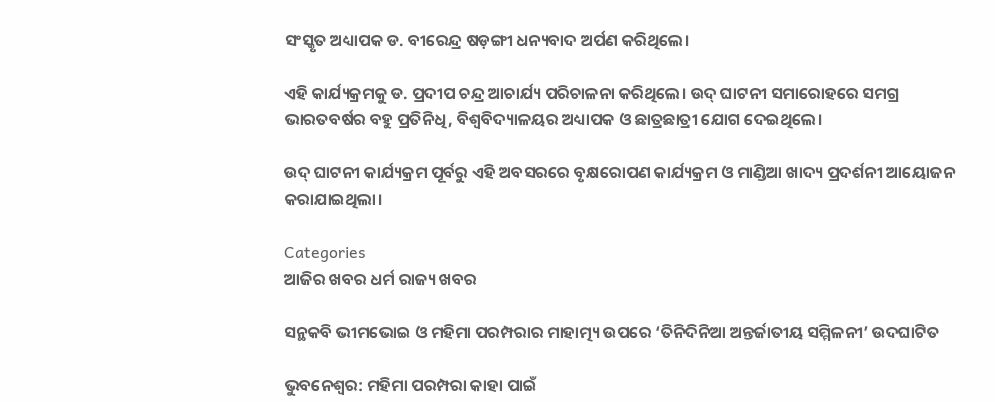ସଂସ୍କୃତ ଅଧ୍ୟାପକ ଡ. ବୀରେନ୍ଦ୍ର ଷଡ଼ଙ୍ଗୀ ଧନ୍ୟବାଦ ଅର୍ପଣ କରିଥିଲେ।

ଏହି କାର୍ଯ୍ୟକ୍ରମକୁ ଡ. ପ୍ରଦୀପ ଚନ୍ଦ୍ର ଆଚାର୍ଯ୍ୟ ପରିଚାଳନା କରିଥିଲେ। ଉଦ୍ ଘାଟନୀ ସମାରୋହରେ ସମଗ୍ର ଭାରତବର୍ଷର ବହୁ ପ୍ରତିନିଧି, ବିଶ୍ୱବିଦ୍ୟାଳୟର ଅଧ୍ୟାପକ ଓ ଛାତ୍ରଛାତ୍ରୀ ଯୋଗ ଦେଇଥିଲେ।

ଉଦ୍ ଘାଟନୀ କାର୍ଯ୍ୟକ୍ରମ ପୂର୍ବରୁ ଏହି ଅବସରରେ ବୃକ୍ଷରୋପଣ କାର୍ଯ୍ୟକ୍ରମ ଓ ମାଣ୍ଡିଆ ଖାଦ୍ୟ ପ୍ରଦର୍ଶନୀ ଆୟୋଜନ କରାଯାଇଥିଲା।

Categories
ଆଜିର ଖବର ଧର୍ମ ରାଜ୍ୟ ଖବର

ସନ୍ଥକବି ଭୀମଭୋଇ ଓ ମହିମା ପରମ୍ପରାର ମାହାତ୍ମ୍ୟ ଉପରେ ‘ତିନିଦିନିଆ ଅନ୍ତର୍ଜାତୀୟ ସମ୍ମିଳନୀ’ ଉଦଘାଟିତ

ଭୁବନେଶ୍ୱର: ମହିମା ପରମ୍ପରା କାହା ପାଇଁ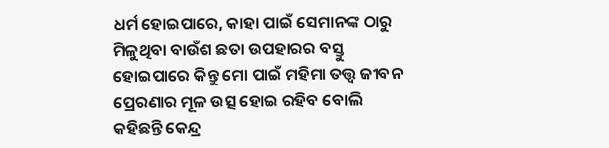ଧର୍ମ ହୋଇପାରେ, କାହା ପାଇଁ ସେମାନଙ୍କ ଠାରୁ ମିଳୁଥିବା ବାଉଁଶ ଛତା ଉପହାରର ବସ୍ତୁ ହୋଇପାରେ କିନ୍ତୁ ମୋ ପାଇଁ ମହିମା ତତ୍ତ୍ୱ ଜୀବନ ପ୍ରେରଣାର ମୂଳ ଉତ୍ସ ହୋଇ ରହିବ ବୋଲି କହିଛନ୍ତି କେନ୍ଦ୍ର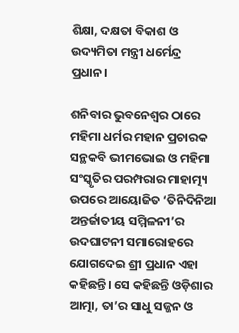ଶିକ୍ଷା, ଦକ୍ଷତା ବିକାଶ ଓ ଉଦ୍ୟମିତା ମନ୍ତ୍ରୀ ଧର୍ମେନ୍ଦ୍ର ପ୍ରଧାନ।

ଶନିବାର ଭୁବନେଶ୍ୱର ଠାରେ ମହିମା ଧର୍ମର ମହାନ ପ୍ରଚାରକ ସନ୍ଥକବି ଭୀମଭୋଇ ଓ ମହିମା ସଂସ୍କୃତିର ପରମ୍ପରାର ମାହାତ୍ମ୍ୟ ଉପରେ ଆୟୋଜିତ ‘ତିନିଦିନିଆ ଅନ୍ତର୍ଜାତୀୟ ସମ୍ମିଳନୀ’ର ଉଦଘାଟନୀ ସମାରୋହରେ ଯୋଗଦେଇ ଶ୍ରୀ ପ୍ରଧାନ ଏହା କହିଛନ୍ତି। ସେ କହିଛନ୍ତି ଓଡ଼ିଶାର ଆତ୍ମା, ତା’ର ସାଧୁ ସଜ୍ଜନ ଓ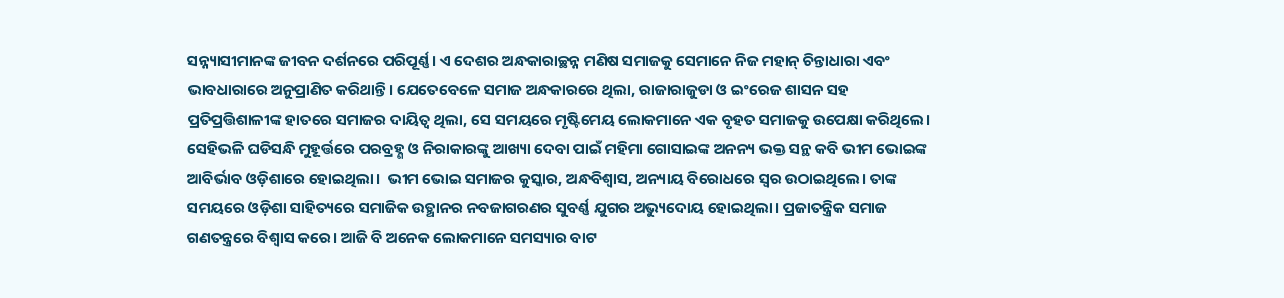ସନ୍ନ୍ୟାସୀମାନଙ୍କ ଜୀବନ ଦର୍ଶନରେ ପରିପୂର୍ଣ୍ଣ। ଏ ଦେଶର ଅନ୍ଧକାରାଚ୍ଛନ୍ନ ମଣିଷ ସମାଜକୁ ସେମାନେ ନିଜ ମହାନ୍‌ ଚିନ୍ତାଧାରା ଏବଂ ଭାବଧାରାରେ ଅନୁପ୍ରାଣିତ କରିଥାନ୍ତି। ଯେତେବେଳେ ସମାଜ ଅନ୍ଧକାରରେ ଥିଲା, ରାଜାରାଜୁଡା ଓ ଇଂରେଜ ଶାସନ ସହ ପ୍ରତିପ୍ରତ୍ତିଶାଳୀଙ୍କ ହାତରେ ସମାଜର ଦାୟିତ୍ୱ ଥିଲା, ସେ ସମୟରେ ମୃଷ୍ଟିମେୟ ଲୋକମାନେ ଏକ ବୃହତ ସମାଜକୁ ଉପେକ୍ଷା କରିଥିଲେ। ସେହିଭଳି ଘଡିସନ୍ଧି ମୁହୂର୍ତ୍ତରେ ପରବ୍ରହ୍ଣ ଓ ନିରାକାରଙ୍କୁ ଆଖ୍ୟା ଦେବା ପାଇଁ ମହିମା ଗୋସାଇଙ୍କ ଅନନ୍ୟ ଭକ୍ତ ସନ୍ଥ କବି ଭୀମ ଭୋଇଙ୍କ ଆବିର୍ଭାବ ଓଡ଼ିଶାରେ ହୋଇଥିଲା।  ଭୀମ ଭୋଇ ସମାଜର କୁସ୍କାର, ଅନ୍ଧବିଶ୍ୱାସ, ଅନ୍ୟାୟ ବିରୋଧରେ ସ୍ୱର ଉଠାଇଥିଲେ। ତାଙ୍କ ସମୟରେ ଓଡ଼ିଶା ସାହିତ୍ୟରେ ସମାଜିକ ଉତ୍ଥାନର ନବଜାଗରଣର ସୁବର୍ଣ୍ଣ ଯୁଗର ଅଭ୍ୟୁଦୋୟ ହୋଇଥିଲା। ପ୍ରଜାତନ୍ତ୍ରିକ ସମାଜ ଗଣତନ୍ତ୍ରରେ ବିଶ୍ୱାସ କରେ। ଆଜି ବି ଅନେକ ଲୋକମାନେ ସମସ୍ୟାର ବାଟ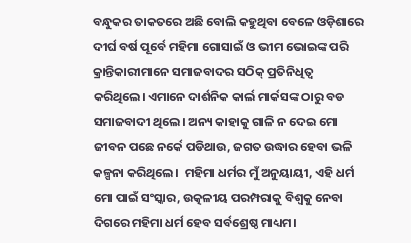ବନ୍ଧୁକର ତାକତରେ ଅଛି ବୋଲି କହୁଥିବା ବେଳେ ଓଡ଼ିଶାରେ ଦୀର୍ଘ ବର୍ଷ ପୂର୍ବେ ମହିମା ଗୋସାଇଁ ଓ ଭୀମ ଭୋଇଙ୍କ ପରି କ୍ରାନ୍ତିକାରୀମାନେ ସମାଜବାଦର ସଠିକ୍ ପ୍ରତିନିଧିତ୍ୱ କରିଥିଲେ। ଏମାନେ ଦାର୍ଶନିକ କାର୍ଲ ମାର୍କସଙ୍କ ଠାରୁ ବଡ ସମାଜବାଦୀ ଥିଲେ। ଅନ୍ୟ କାହାକୁ ଗାଳି ନ ଦେଇ ମୋ ଜୀବନ ପଛେ ନର୍କେ ପଡିଥାଉ, ଜଗତ ଉଦ୍ଧାର ହେବା ଭଳି କଳ୍ପନା କରିଥିଲେ।  ମହିମା ଧର୍ମର ମୁଁ ଅନୁୟାୟୀ, ଏହି ଧର୍ମ ମୋ ପାଇଁ ସଂସ୍କାର, ଉତ୍କଳୀୟ ପରମ୍ପରାକୁ ବିଶ୍ୱକୁ ନେବା ଦିଗରେ ମହିମା ଧର୍ମ ହେବ ସର୍ବଶ୍ରେଷ୍ଠ ମାଧ୍ୟମ।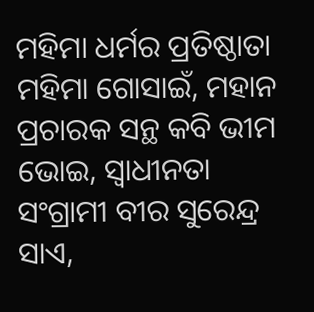ମହିମା ଧର୍ମର ପ୍ରତିଷ୍ଠାତା ମହିମା ଗୋସାଇଁ, ମହାନ ପ୍ରଚାରକ ସନ୍ଥ କବି ଭୀମ ଭୋଇ, ସ୍ୱାଧୀନତା ସଂଗ୍ରାମୀ ବୀର ସୁରେନ୍ଦ୍ର ସାଏ,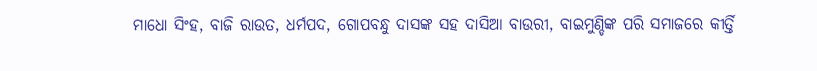ମାଧୋ ସିଂହ, ବାଜି ରାଉତ, ଧର୍ମପଦ, ଗୋପବନ୍ଧୁ ଦାସଙ୍କ ସହ ଦାସିଆ ବାଉରୀ, ବାଇମୁଣ୍ଡିଙ୍କ ପରି ସମାଜରେ କୀର୍ତ୍ତି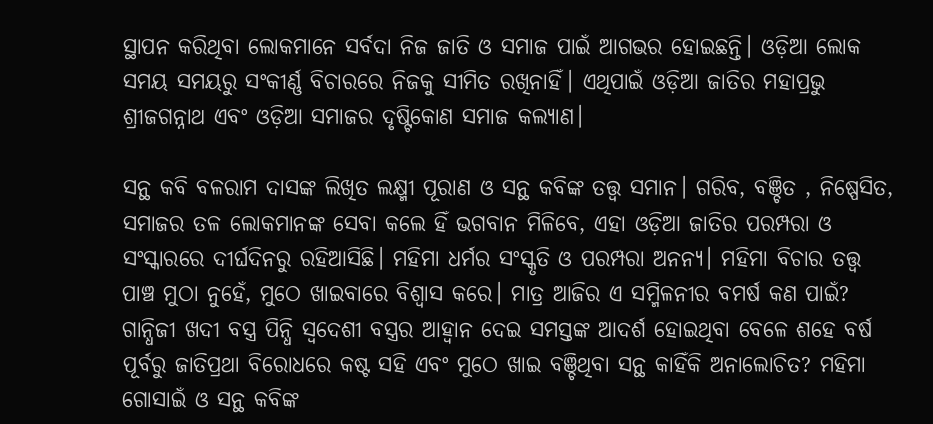ସ୍ଥାପନ କରିଥିବା ଲୋକମାନେ ସର୍ବଦା ନିଜ ଜାତି ଓ ସମାଜ ପାଇଁ ଆଗଭର ହୋଇଛନ୍ତି। ଓଡ଼ିଆ ଲୋକ ସମୟ ସମୟରୁ ସଂକୀର୍ଣ୍ଣ ବିଚାରରେ ନିଜକୁ ସୀମିତ ରଖିନାହିଁ। ଏଥିପାଇଁ ଓଡ଼ିଆ ଜାତିର ମହାପ୍ରଭୁ ଶ୍ରୀଜଗନ୍ନାଥ ଏବଂ ଓଡ଼ିଆ ସମାଜର ଦୃଷ୍ଟିକୋଣ ସମାଜ କଲ୍ୟାଣ।

ସନ୍ଥ କବି ବଳରାମ ଦାସଙ୍କ ଲିଖିତ ଲକ୍ଷ୍ମୀ ପୂରାଣ ଓ ସନ୍ଥ କବିଙ୍କ ତତ୍ତ୍ୱ ସମାନ। ଗରିବ, ବଞ୍ଚିତ , ନିଷ୍ପେସିତ, ସମାଜର ତଳ ଲୋକମାନଙ୍କ ସେବା କଲେ ହିଁ ଭଗବାନ ମିଳିବେ, ଏହା ଓଡ଼ିଆ ଜାତିର ପରମ୍ପରା ଓ ସଂସ୍କାରରେ ଦୀର୍ଘଦିନରୁ ରହିଆସିଛି। ମହିମା ଧର୍ମର ସଂସ୍କୃତି ଓ ପରମ୍ପରା ଅନନ୍ୟ। ମହିମା ବିଚାର ତତ୍ତ୍ଵ ପାଞ୍ଚ ମୁଠା ନୁହେଁ, ମୁଠେ ଖାଇବାରେ ବିଶ୍ୱାସ କରେ। ମାତ୍ର ଆଜିର ଏ ସମ୍ମିଳନୀର ବମର୍ଷ କଣ ପାଇଁ? ଗାନ୍ଧିଜୀ ଖଦୀ ବସ୍ତ୍ର ପିନ୍ଧି ସ୍ୱଦେଶୀ ବସ୍ତ୍ରର ଆହ୍ୱାନ ଦେଇ ସମସ୍ତଙ୍କ ଆଦର୍ଶ ହୋଇଥିବା ବେଳେ ଶହେ ବର୍ଷ ପୂର୍ବରୁ ଜାତିପ୍ରଥା ବିରୋଧରେ କଷ୍ଟ ସହି ଏବଂ ମୁଠେ ଖାଇ ବଞ୍ଚିଥିବା ସନ୍ଥ କାହିଁକି ଅନାଲୋଚିତ? ମହିମା ଗୋସାଇଁ ଓ ସନ୍ଥ କବିଙ୍କ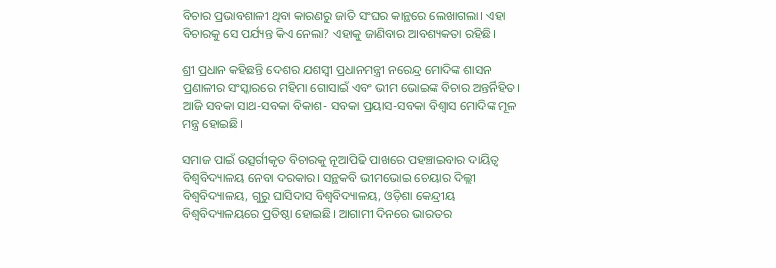ବିଚାର ପ୍ରଭାବଶାଳୀ ଥିବା କାରଣରୁ ଜାତି ସଂଘର କାନ୍ଥରେ ଲେଖାଗଲା। ଏହା ବିଚାରକୁ ସେ ପର୍ଯ୍ୟନ୍ତ କିଏ ନେଲା? ଏହାକୁ ଜାଣିବାର ଆବଶ୍ୟକତା ରହିଛି।

ଶ୍ରୀ ପ୍ରଧାନ କହିଛନ୍ତି ଦେଶର ଯଶସ୍ୱୀ ପ୍ରଧାନମନ୍ତ୍ରୀ ନରେନ୍ଦ୍ର ମୋଦିଙ୍କ ଶାସନ ପ୍ରଣାଳୀର ସଂସ୍କାରରେ ମହିମା ଗୋସାଇଁ ଏବଂ ଭୀମ ଭୋଇଙ୍କ ବିଚାର ଅନ୍ତର୍ନିହିତ। ଆଜି ସବକା ସାଥ-ସବକା ବିକାଶ- ସବକା ପ୍ରୟାସ-ସବକା ବିଶ୍ୱାସ ମୋଦିଙ୍କ ମୂଳ ମନ୍ତ୍ର ହୋଇଛି।

ସମାଜ ପାଇଁ ଉତ୍ସର୍ଗୀକୃତ ବିଚାରକୁ ନୂଆପିଢି ପାଖରେ ପହଞ୍ଚାଇବାର ଦାୟିତ୍ୱ ବିଶ୍ୱବିଦ୍ୟାଳୟ ନେବା ଦରକାର। ସନ୍ଥକବି ଭୀମଭୋଇ ଚେୟାର ଦିଲ୍ଲୀ ବିଶ୍ୱବିଦ୍ୟାଳୟ, ଗୁରୁ ଘାସିଦାସ ବିଶ୍ୱବିଦ୍ୟାଳୟ, ଓଡ଼ିଶା କେନ୍ଦ୍ରୀୟ ବିଶ୍ୱବିଦ୍ୟାଳୟରେ ପ୍ରତିଷ୍ଠା ହୋଇଛି। ଆଗାମୀ ଦିନରେ ଭାରତର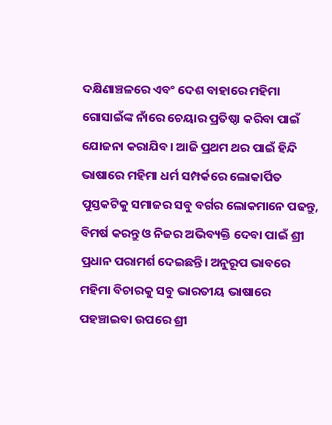ଦକ୍ଷିଣାଞ୍ଚଳରେ ଏବଂ ଦେଶ ବାହାରେ ମହିମା ଗୋସାଇଁଙ୍କ ନାଁରେ ଚେୟାର ପ୍ରତିଷ୍ଠା କରିବା ପାଇଁ ଯୋଜନା କରାଯିବ। ଆଜି ପ୍ରଥମ ଥର ପାଇଁ ହିନ୍ଦି ଭାଷାରେ ମହିମା ଧର୍ମ ସମ୍ପର୍କରେ ଲୋକାର୍ପିତ ପୁସ୍ତକଟିକୁ ସମାଜର ସବୁ ବର୍ଗର ଲୋକମାନେ ପଢନ୍ତୁ, ବିମର୍ଷ କରନ୍ତୁ ଓ ନିଜର ଅଭିବ୍ୟକ୍ତି ଦେବା ପାଇଁ ଶ୍ରୀ ପ୍ରଧାନ ପରାମର୍ଶ ଦେଇଛନ୍ତି। ଅନୁରୂପ ଭାବରେ ମହିମା ବିଚାରକୁ ସବୁ ଭାରତୀୟ ଭାଷାରେ ପହଞ୍ଚାଇବା ଉପରେ ଶ୍ରୀ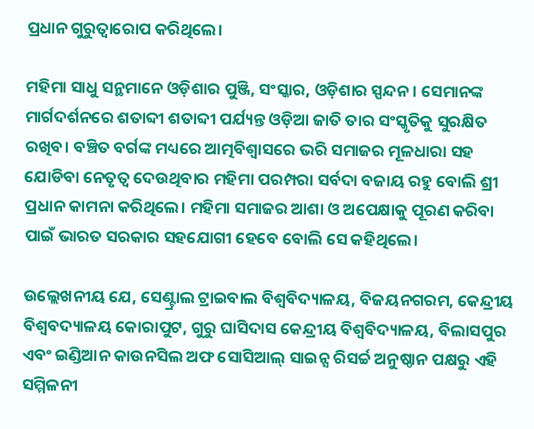ପ୍ରଧାନ ଗୁରୁତ୍ୱାରୋପ କରିଥିଲେ।

ମହିମା ସାଧୁ ସନ୍ଥମାନେ ଓଡ଼ିଶାର ପୁଞ୍ଜି, ସଂସ୍କାର, ଓଡ଼ିଶାର ସ୍ପନ୍ଦନ। ସେମାନଙ୍କ ମାର୍ଗଦର୍ଶନରେ ଶତାବ୍ଦୀ ଶତାବ୍ଦୀ ପର୍ଯ୍ୟନ୍ତ ଓଡ଼ିଆ ଜାତି ତାର ସଂସ୍କୃତିକୁ ସୁରକ୍ଷିତ ରଖିବ। ବଞ୍ଚିତ ବର୍ଗଙ୍କ ମଧ୍ୟରେ ଆତ୍ମବିଶ୍ୱାସରେ ଭରି ସମାଜର ମୂଳଧାରା ସହ ଯୋଡିବା ନେତୃତ୍ୱ ଦେଉଥିବାର ମହିମା ପରମ୍ପରା ସର୍ବଦା ବଜାୟ ରହୁ ବୋଲି ଶ୍ରୀ ପ୍ରଧାନ କାମନା କରିଥିଲେ। ମହିମା ସମାଜର ଆଶା ଓ ଅପେକ୍ଷାକୁ ପୂରଣ କରିବା ପାଇଁ ଭାରତ ସରକାର ସହଯୋଗୀ ହେବେ ବୋଲି ସେ କହିଥିଲେ।

ଉଲ୍ଲେଖନୀୟ ଯେ, ସେଣ୍ଟ୍ରାଲ ଟ୍ରାଇବାଲ ବିଶ୍ୱବିଦ୍ୟାଳୟ, ବିଜୟନଗରମ, କେନ୍ଦ୍ରୀୟ ବିଶ୍ୱବଦ୍ୟାଳୟ କୋରାପୁଟ, ଗୁରୁ ଘାସିଦାସ କେନ୍ଦ୍ରୀୟ ବିଶ୍ୱବିଦ୍ୟାଳୟ, ବିଲାସପୁର ଏବଂ ଇଣ୍ଡିଆନ କାଉନସିଲ ଅଫ ସୋସିଆଲ୍ ସାଇନ୍ସ ରିସର୍ଚ୍ଚ ଅନୁଷ୍ଠାନ ପକ୍ଷରୁ ଏହି ସମ୍ମିଳନୀ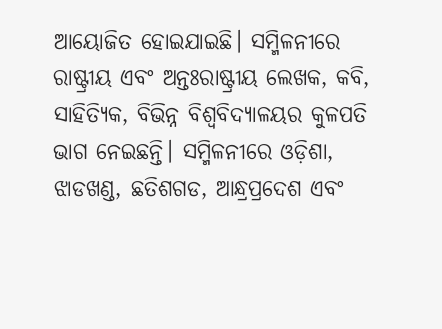ଆୟୋଜିତ ହୋଇଯାଇଛି। ସମ୍ମିଳନୀରେ ରାଷ୍ଟ୍ରୀୟ ଏବଂ ଅନ୍ତଃରାଷ୍ଟ୍ରୀୟ ଲେଖକ, କବି, ସାହିତ୍ୟିକ, ବିଭିନ୍ନ ବିଶ୍ୱବିଦ୍ୟାଳୟର କୁଳପତି ଭାଗ ନେଇଛନ୍ତି। ସମ୍ମିଳନୀରେ ଓଡ଼ିଶା, ଝାଡଖଣ୍ଡ, ଛତିଶଗଡ, ଆନ୍ଧ୍ରପ୍ରଦେଶ ଏବଂ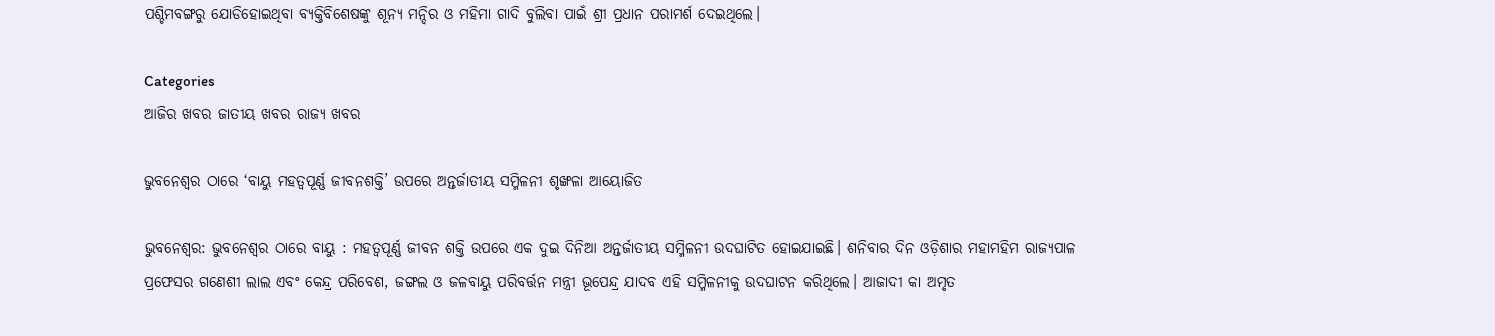ପଶ୍ଚିମବଙ୍ଗରୁ ଯୋଡିହୋଇଥିବା ବ୍ୟକ୍ତିବିଶେଷଙ୍କୁ ଶୂନ୍ୟ ମନ୍ଦିର ଓ ମହିମା ଗାଦି ବୁଲିବା ପାଇଁ ଶ୍ରୀ ପ୍ରଧାନ ପରାମର୍ଶ ଦେଇଥିଲେ।

Categories
ଆଜିର ଖବର ଜାତୀୟ ଖବର ରାଜ୍ୟ ଖବର

ଭୁବନେଶ୍ୱର ଠାରେ ‘ବାୟୁ ମହତ୍ୱପୂର୍ଣ୍ଣ ଜୀବନଶକ୍ତି’ ଉପରେ ଅନ୍ତର୍ଜାତୀୟ ସମ୍ମିଳନୀ ଶୃଙ୍ଖଳା ଆୟୋଜିତ

ଭୁବନେଶ୍ୱର: ଭୁବନେଶ୍ୱର ଠାରେ ବାୟୁ : ମହତ୍ୱପୂର୍ଣ୍ଣ ଜୀବନ ଶକ୍ତି ଉପରେ ଏକ ଦୁଇ ଦିନିଆ ଅନ୍ତର୍ଜାତୀୟ ସମ୍ମିଳନୀ ଉଦଘାଟିତ ହୋଇଯାଇଛି। ଶନିବାର ଦିନ ଓଡ଼ିଶାର ମହାମହିମ ରାଜ୍ୟପାଳ ପ୍ରଫେସର ଗଣେଶୀ ଲାଲ ଏବଂ କେନ୍ଦ୍ର ପରିବେଶ, ଜଙ୍ଗଲ ଓ ଜଳବାୟୁ ପରିବର୍ତ୍ତନ ମନ୍ତ୍ରୀ ଭୂପେନ୍ଦ୍ର ଯାଦବ ଏହି ସମ୍ମିଳନୀକୁ ଉଦଘାଟନ କରିଥିଲେ। ଆଜାଦୀ କା ଅମୃତ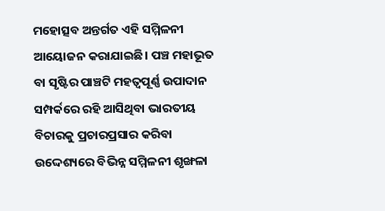ମହୋତ୍ସବ ଅନ୍ତର୍ଗତ ଏହି ସମ୍ମିଳନୀ ଆୟୋଜନ କରାଯାଇଛି। ପଞ୍ଚ ମହାଭୂତ ବା ସୃଷ୍ଟିର ପାଞ୍ଚଟି ମହତ୍ୱପୂର୍ଣ୍ଣ ଉପାଦାନ ସମ୍ପର୍କରେ ରହି ଆସିଥିବା ଭାରତୀୟ ବିଚାରକୁ ପ୍ରଚାରପ୍ରସାର କରିବା ଉଦ୍ଦେଶ୍ୟରେ ବିଭିନ୍ନ ସମ୍ମିଳନୀ ଶୃଙ୍ଖଳା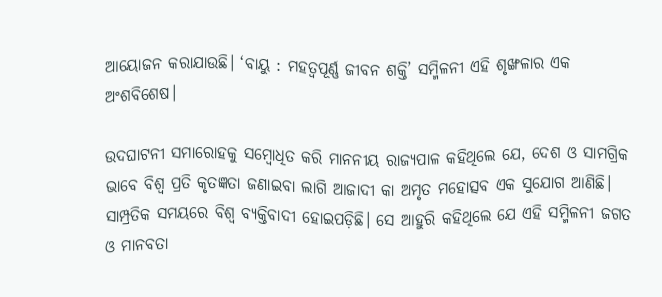ଆୟୋଜନ କରାଯାଉଛି। ‘ବାୟୁ : ମହତ୍ୱପୂର୍ଣ୍ଣ ଜୀବନ ଶକ୍ତି’ ସମ୍ମିଳନୀ ଏହି ଶୃଙ୍ଖଳାର ଏକ ଅଂଶବିଶେଷ।

ଉଦଘାଟନୀ ସମାରୋହକୁ ସମ୍ବୋଧିତ କରି ମାନନୀୟ ରାଜ୍ୟପାଳ କହିଥିଲେ ଯେ, ଦେଶ ଓ ସାମଗ୍ରିକ ଭାବେ ବିଶ୍ୱ ପ୍ରତି କୃତଜ୍ଞତା ଜଣାଇବା ଲାଗି ଆଜାଦୀ କା ଅମୃତ ମହୋତ୍ସବ ଏକ ସୁଯୋଗ ଆଣିଛି। ସାମ୍ପ୍ରତିକ ସମୟରେ ବିଶ୍ୱ ବ୍ୟକ୍ତିବାଦୀ ହୋଇପଡ଼ିଛି। ସେ ଆହୁରି କହିଥିଲେ ଯେ ଏହି ସମ୍ମିଳନୀ ଜଗତ ଓ ମାନବତା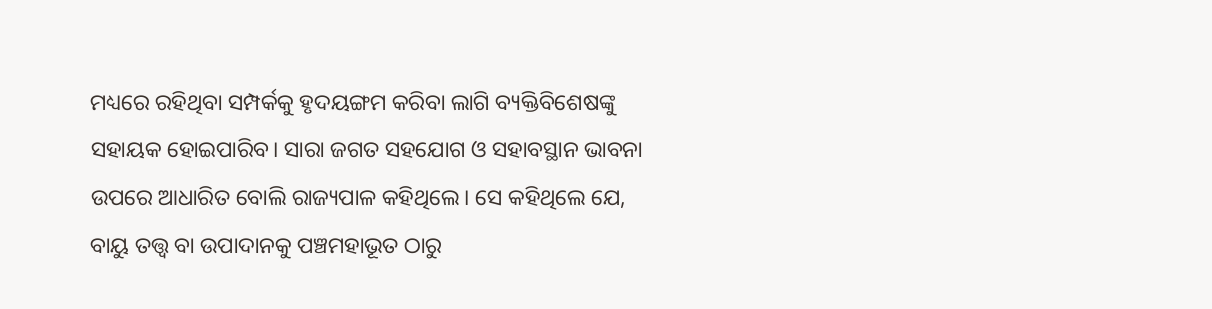ମଧ୍ୟରେ ରହିଥିବା ସମ୍ପର୍କକୁ ହୃଦୟଙ୍ଗମ କରିବା ଲାଗି ବ୍ୟକ୍ତିବିଶେଷଙ୍କୁ ସହାୟକ ହୋଇପାରିବ। ସାରା ଜଗତ ସହଯୋଗ ଓ ସହାବସ୍ଥାନ ଭାବନା ଉପରେ ଆଧାରିତ ବୋଲି ରାଜ୍ୟପାଳ କହିଥିଲେ। ସେ କହିଥିଲେ ଯେ, ବାୟୁ ତତ୍ତ୍ବ ବା ଉପାଦାନକୁ ପଞ୍ଚମହାଭୂତ ଠାରୁ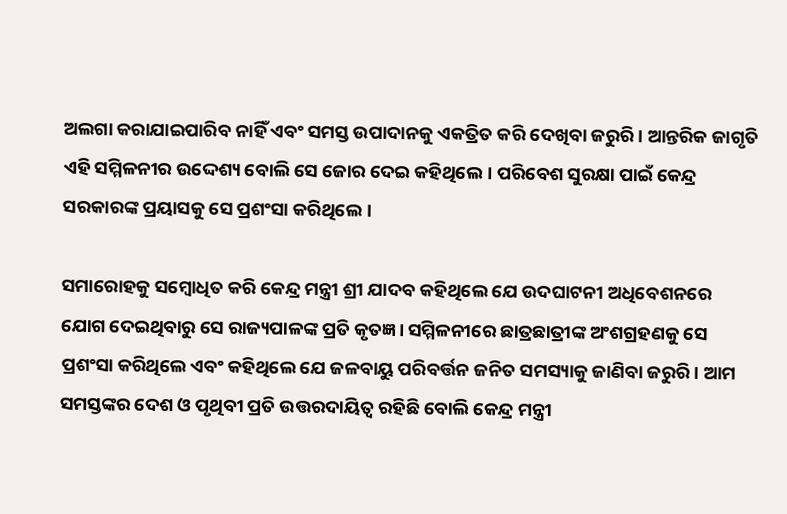ଅଲଗା କରାଯାଇପାରିବ ନାହିଁ ଏବଂ ସମସ୍ତ ଉପାଦାନକୁ ଏକତ୍ରିତ କରି ଦେଖିବା ଜରୁରି। ଆନ୍ତରିକ ଜାଗୃତି ଏହି ସମ୍ମିଳନୀର ଉଦ୍ଦେଶ୍ୟ ବୋଲି ସେ ଜୋର ଦେଇ କହିଥିଲେ। ପରିବେଶ ସୁରକ୍ଷା ପାଇଁ କେନ୍ଦ୍ର ସରକାରଙ୍କ ପ୍ରୟାସକୁ ସେ ପ୍ରଶଂସା କରିଥିଲେ।

ସମାରୋହକୁ ସମ୍ବୋଧିତ କରି କେନ୍ଦ୍ର ମନ୍ତ୍ରୀ ଶ୍ରୀ ଯାଦବ କହିଥିଲେ ଯେ ଉଦଘାଟନୀ ଅଧିବେଶନରେ ଯୋଗ ଦେଇଥିବାରୁ ସେ ରାଜ୍ୟପାଳଙ୍କ ପ୍ରତି କୃତଜ୍ଞ। ସମ୍ମିଳନୀରେ ଛାତ୍ରଛାତ୍ରୀଙ୍କ ଅଂଶଗ୍ରହଣକୁ ସେ ପ୍ରଶଂସା କରିଥିଲେ ଏବଂ କହିଥିଲେ ଯେ ଜଳବାୟୁ ପରିବର୍ତ୍ତନ ଜନିତ ସମସ୍ୟାକୁ ଜାଣିବା ଜରୁରି। ଆମ ସମସ୍ତଙ୍କର ଦେଶ ଓ ପୃଥିବୀ ପ୍ରତି ଉତ୍ତରଦାୟିତ୍ୱ ରହିଛି ବୋଲି କେନ୍ଦ୍ର ମନ୍ତ୍ରୀ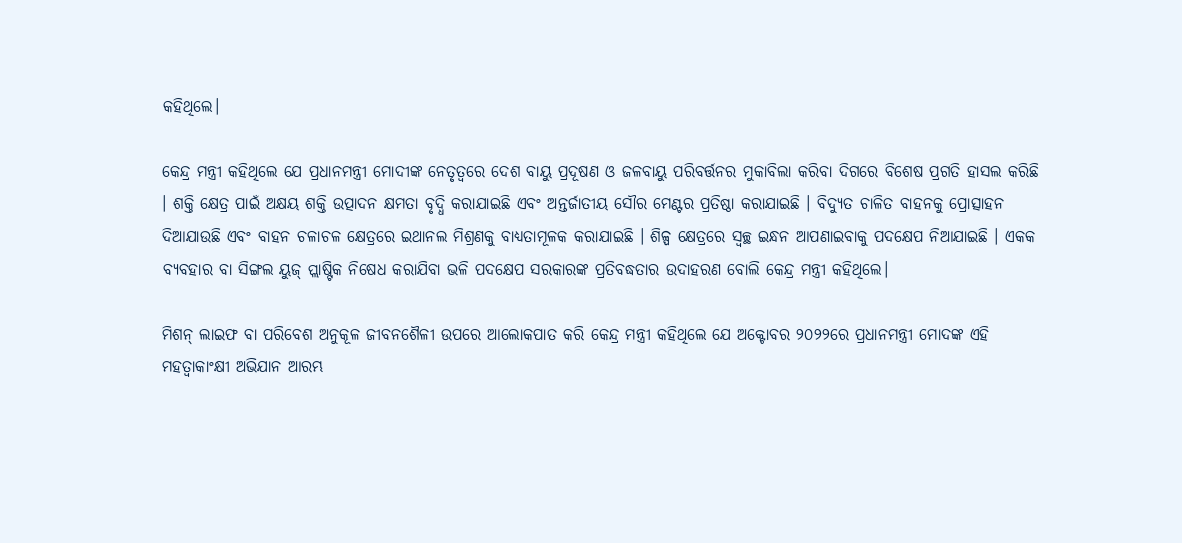କହିଥିଲେ।

କେନ୍ଦ୍ର ମନ୍ତ୍ରୀ କହିଥିଲେ ଯେ ପ୍ରଧାନମନ୍ତ୍ରୀ ମୋଦୀଙ୍କ ନେତୃତ୍ୱରେ ଦେଶ ବାୟୁ ପ୍ରଦୂଷଣ ଓ ଜଳବାୟୁ ପରିବର୍ତ୍ତନର ମୁକାବିଲା କରିବା ଦିଗରେ ବିଶେଷ ପ୍ରଗତି ହାସଲ କରିଛି । ଶକ୍ତି କ୍ଷେତ୍ର ପାଇଁ ଅକ୍ଷୟ ଶକ୍ତି ଉତ୍ପାଦନ କ୍ଷମତା ବୃଦ୍ଧି କରାଯାଇଛି ଏବଂ ଅନ୍ତର୍ଜାତୀୟ ସୌର ମେଣ୍ଟର ପ୍ରତିଷ୍ଠା କରାଯାଇଛି । ବିଦ୍ୟୁତ ଚାଳିତ ବାହନକୁ ପ୍ରୋତ୍ସାହନ ଦିଆଯାଉଛି ଏବଂ ବାହନ ଚଳାଚଳ କ୍ଷେତ୍ରରେ ଇଥାନଲ ମିଶ୍ରଣକୁ ବାଧ୍ୟତାମୂଳକ କରାଯାଇଛି । ଶିଳ୍ପ କ୍ଷେତ୍ରରେ ସ୍ୱଚ୍ଛ ଇନ୍ଧନ ଆପଣାଇବାକୁ ପଦକ୍ଷେପ ନିଆଯାଇଛି । ଏକକ ବ୍ୟବହାର ବା ସିଙ୍ଗଲ ୟୁଜ୍‌ ପ୍ଲାଷ୍ଟିକ ନିଷେଧ କରାଯିବା ଭଳି ପଦକ୍ଷେପ ସରକାରଙ୍କ ପ୍ରତିବଦ୍ଧତାର ଉଦାହରଣ ବୋଲି କେନ୍ଦ୍ର ମନ୍ତ୍ରୀ କହିଥିଲେ।

ମିଶନ୍‌ ଲାଇଫ ବା ପରିବେଶ ଅନୁକୂଳ ଜୀବନଶୈଳୀ ଉପରେ ଆଲୋକପାତ କରି କେନ୍ଦ୍ର ମନ୍ତ୍ରୀ କହିଥିଲେ ଯେ ଅକ୍ଟୋବର ୨୦୨୨ରେ ପ୍ରଧାନମନ୍ତ୍ରୀ ମୋଦଙ୍କ ଏହି ମହତ୍ବାକାଂକ୍ଷୀ ଅଭିଯାନ ଆରମ୍ଭ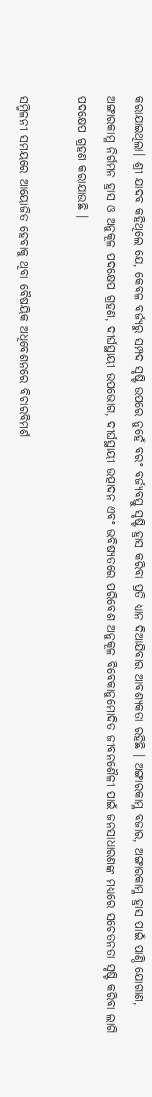କରାଯାଇଥିଲା। ଶ୍ରୀ ଯାଦବ କହିଥିଲେ ଯେ, କେବଳ ବର୍ଜ୍ୟରୁ ସମ୍ପଦ ସୃଷ୍ଟି ଉପରେ ନୁହେଁ ବରଂ ବର୍ଜ୍ୟବସ୍ତୁ ସୃଷ୍ଟି ହ୍ରାସ କରିବା ପ୍ରତି ଧ୍ୟାନ ଦିଆଯିବାର ଆବଶ୍ୟକତା ରହିଛି । ଅଙ୍ଗାରକାମ୍ଳ ବଜାର, ଅଙ୍ଗାରକାମ୍ଳ ହ୍ରାସ ପାଇଁ ପାଣ୍ଠି ଯୋଗାଣ, ଅଙ୍ଗାରକାମ୍ଳ ନିର୍ଗମନ ହ୍ରାସ ଓ ଅନୁକୂଳ ପଦକ୍ଷେପ ଗ୍ରହଣ, ଦୀର୍ଘସ୍ଥାୟୀ ଉପଭୋଗ, ଦୀର୍ଘସ୍ଥାୟୀ ଉତ୍ପାଦନ ଏବଂ ଭବିଷ୍ୟତରେ ପରିବେଶ ଅନୁକୂଳ ବିବେକାନୁମୋଦିତ ଜୀବନଶୈଳୀ ପାଇଁ ଜନସାଧାରଣଙ୍କ ମଧ୍ୟରେ ସଚେତନତା ସୃଷ୍ଟି କରିବା ଲାଗି ପଦକ୍ଷେପ ଗ୍ରହଣ କରାଯାଉଛି ।

ସମ୍ମିଳନୀ ସମୟରେ ଆୟୋଜିତ ହେବାକୁ ଥିବା ବୈଷୟିକ ଅଧିବେଶନରେ ବିଚାରବିମର୍ଶ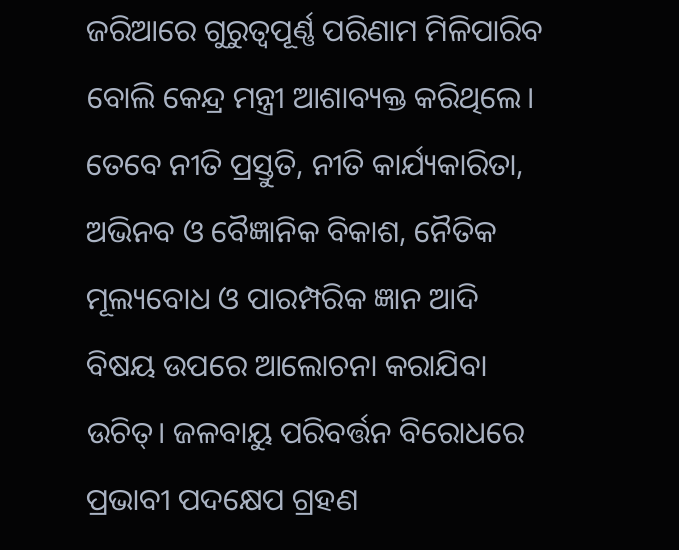ଜରିଆରେ ଗୁରୁତ୍ୱପୂର୍ଣ୍ଣ ପରିଣାମ ମିଳିପାରିବ ବୋଲି କେନ୍ଦ୍ର ମନ୍ତ୍ରୀ ଆଶାବ୍ୟକ୍ତ କରିଥିଲେ। ତେବେ ନୀତି ପ୍ରସ୍ତୁତି, ନୀତି କାର୍ଯ୍ୟକାରିତା, ଅଭିନବ ଓ ବୈଜ୍ଞାନିକ ବିକାଶ, ନୈତିକ ମୂଲ୍ୟବୋଧ ଓ ପାରମ୍ପରିକ ଜ୍ଞାନ ଆଦି ବିଷୟ ଉପରେ ଆଲୋଚନା କରାଯିବା ଉଚିତ୍‌। ଜଳବାୟୁ ପରିବର୍ତ୍ତନ ବିରୋଧରେ ପ୍ରଭାବୀ ପଦକ୍ଷେପ ଗ୍ରହଣ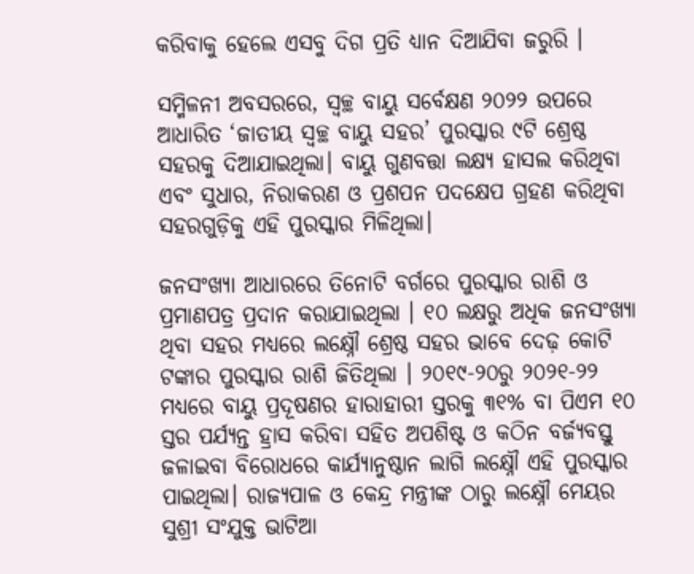କରିବାକୁ ହେଲେ ଏସବୁ ଦିଗ ପ୍ରତି ଧ୍ୟାନ ଦିଆଯିବା ଜରୁରି ।

ସମ୍ମିଳନୀ ଅବସରରେ, ସ୍ୱଚ୍ଛ ବାୟୁ ସର୍ବେକ୍ଷଣ ୨୦୨୨ ଉପରେ ଆଧାରିତ ‘ଜାତୀୟ ସ୍ୱଚ୍ଛ ବାୟୁ ସହର’ ପୁରସ୍କାର ୯ଟି ଶ୍ରେଷ୍ଠ ସହରକୁ ଦିଆଯାଇଥିଲା। ବାୟୁ ଗୁଣବତ୍ତା ଲକ୍ଷ୍ୟ ହାସଲ କରିଥିବା ଏବଂ ସୁଧାର, ନିରାକରଣ ଓ ପ୍ରଶପନ ପଦକ୍ଷେପ ଗ୍ରହଣ କରିଥିବା ସହରଗୁଡ଼ିକୁ ଏହି ପୁରସ୍କାର ମିଳିଥିଲା।

ଜନସଂଖ୍ୟା ଆଧାରରେ ତିନୋଟି ବର୍ଗରେ ପୁରସ୍କାର ରାଶି ଓ ପ୍ରମାଣପତ୍ର ପ୍ରଦାନ କରାଯାଇଥିଲା । ୧୦ ଲକ୍ଷରୁ ଅଧିକ ଜନସଂଖ୍ୟା ଥିବା ସହର ମଧ୍ୟରେ ଲକ୍ଷ୍ନୌ ଶ୍ରେଷ୍ଠ ସହର ଭାବେ ଦେଢ଼ କୋଟି ଟଙ୍କାର ପୁରସ୍କାର ରାଶି ଜିତିଥିଲା । ୨୦୧୯-୨୦ରୁ ୨୦୨୧-୨୨ ମଧ୍ୟରେ ବାୟୁ ପ୍ରଦୂଷଣର ହାରାହାରୀ ସ୍ତରକୁ ୩୧% ବା ପିଏମ ୧୦ ସ୍ତର ପର୍ଯ୍ୟନ୍ତ ହ୍ରାସ କରିବା ସହିତ ଅପଶିଷ୍ଟ ଓ କଠିନ ବର୍ଜ୍ୟବସ୍ତୁ ଜଳାଇବା ବିରୋଧରେ କାର୍ଯ୍ୟାନୁଷ୍ଠାନ ଲାଗି ଲକ୍ଷ୍ନୌ ଏହି ପୁରସ୍କାର ପାଇଥିଲା। ରାଜ୍ୟପାଳ ଓ କେନ୍ଦ୍ର ମନ୍ତ୍ରୀଙ୍କ ଠାରୁ ଲକ୍ଷ୍ନୌ ମେୟର ସୁଶ୍ରୀ ସଂଯୁକ୍ତ ଭାଟିଆ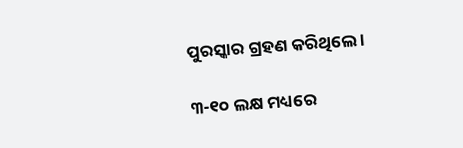ପୁରସ୍କାର ଗ୍ରହଣ କରିଥିଲେ ।

୩-୧୦ ଲକ୍ଷ ମଧ୍ୟରେ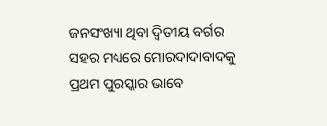ଜନସଂଖ୍ୟା ଥିବା ଦ୍ବିତୀୟ ବର୍ଗର ସହର ମଧ୍ୟରେ ମୋରଦାଦାବାଦକୁ ପ୍ରଥମ ପୁରସ୍କାର ଭାବେ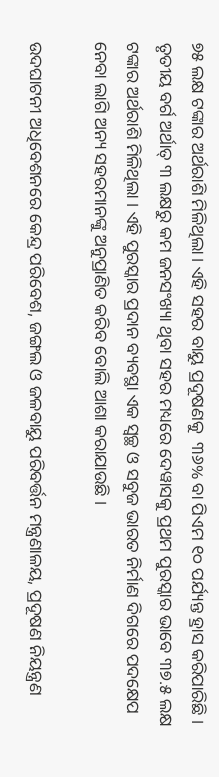୭୫ ଲକ୍ଷ ଟଙ୍କାର ଅର୍ଥରାଶି ମିଳିଥିଲା। ଏହି ସହର ବାୟୁ ପ୍ରଦୂଷଣକୁ  ୩୬% ବା ପିଏମ ୧୦ ପର୍ଯ୍ୟନ୍ତ ହ୍ରାସ କରିପାରିଛି । ତୃତୀୟ ବର୍ଗ ଅର୍ଥାତ୍‌ ୩ ଲକ୍ଷରୁ କମ ଜନସଂଖ୍ୟା ଥିବା ସହର ମଧ୍ୟରେ ଦେୱାସକୁ ପ୍ରଥମ ପୁରସ୍କାର ଭାବେ ୩୭.୫ ଲକ୍ଷ ଟଙ୍କାର ଅର୍ଥରାଶି ମିଳିଥିଲା । ଏହି ପୁରସ୍କାର ପ୍ରଦାନ ବ୍ୟବସ୍ଥା ଏକ ସ୍ୱଚ୍ଛ ଓ ସବୁଜ ଭାରତ ନିର୍ମାଣ ଦିଗରେ ପଦକ୍ଷେପ ନେବା ଲାଗି ଅନ୍ୟ ସହରମାନଙ୍କୁ ଅନୁପ୍ରାଣିତ କରିବ ବୋଲି ଆଶା କରାଯାଉଛି ।

ଉଦଘାଟନୀ ଅଧିବେଶନରେ କେନ୍ଦ୍ର ପରିବେଶ, ଜଙ୍ଗଲ ଓ ଜଳବାୟୁ ପରିବର୍ତ୍ତନ ମନ୍ତ୍ରଣାଳୟ, ପ୍ରଦୂଷଣ ନିୟନ୍ତ୍ରଣ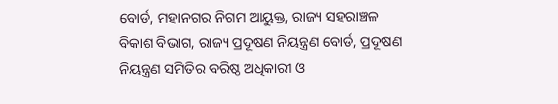ବୋର୍ଡ, ମହାନଗର ନିଗମ ଆୟୁକ୍ତ, ରାଜ୍ୟ ସହରାଞ୍ଚଳ ବିକାଶ ବିଭାଗ, ରାଜ୍ୟ ପ୍ରଦୂଷଣ ନିୟନ୍ତ୍ରଣ ବୋର୍ଡ, ପ୍ରଦୂଷଣ ନିୟନ୍ତ୍ରଣ ସମିତିର ବରିଷ୍ଠ ଅଧିକାରୀ ଓ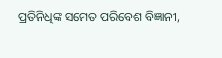ପ୍ରତିନିଧିଙ୍କ ସମେତ ପରିବେଶ ବିଜ୍ଞାନୀ,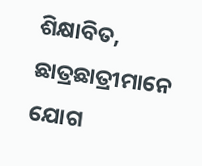ଶିକ୍ଷାବିତ, ଛାତ୍ରଛାତ୍ରୀମାନେ ଯୋଗ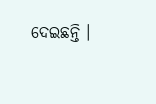ଦେଇଛନ୍ତି ।